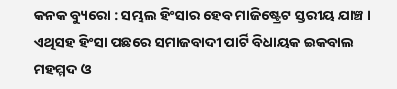କନକ ବ୍ୟୁରୋ : ସମ୍ଭଲ ହିଂସାର ହେବ ମାଜିଷ୍ଟ୍ରେଟ ସ୍ତରୀୟ ଯାଞ୍ଚ । ଏଥିସହ ହିଂସା ପଛରେ ସମାଜବାଦୀ ପାର୍ଟି ବିଧାୟକ ଇକବାଲ ମହମ୍ମଦ ଓ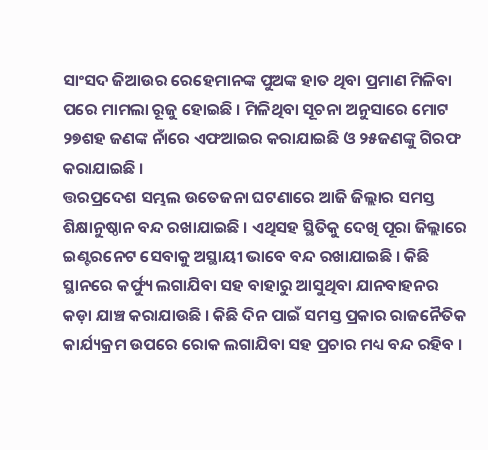ସାଂସଦ ଜିଆଉର ରେହେମାନଙ୍କ ପୁଅଙ୍କ ହାତ ଥିବା ପ୍ରମାଣ ମିଳିବା ପରେ ମାମଲା ରୂଜୁ ହୋଇଛି । ମିଳିଥିବା ସୂଚନା ଅନୁସାରେ ମୋଟ ୨୭ଶହ ଜଣଙ୍କ ନାଁରେ ଏଫଆଇର କରାଯାଇଛି ଓ ୨୫ଜଣଙ୍କୁ ଗିରଫ କରାଯାଇଛି ।
ତ୍ତରପ୍ରଦେଶ ସମ୍ଭଲ ଉତେଜନା ଘଟଣାରେ ଆଜି ଜିଲ୍ଲାର ସମସ୍ତ ଶିକ୍ଷାନୁଷ୍ଠାନ ବନ୍ଦ ରଖାଯାଇଛି । ଏଥିସହ ସ୍ଥିତିକୁ ଦେଖି ପୂରା ଜିଲ୍ଲାରେ ଇଣ୍ଟରନେଟ ସେବାକୁ ଅସ୍ଥାୟୀ ଭାବେ ବନ୍ଦ ରଖାଯାଇଛି । କିଛି ସ୍ଥାନରେ କର୍ଫ୍ୟୁ ଲଗାଯିବା ସହ ବାହାରୁ ଆସୁଥିବା ଯାନବାହନର କଡ଼ା ଯାଞ୍ଚ କରାଯାଉଛି । କିଛି ଦିନ ପାଇଁ ସମସ୍ତ ପ୍ରକାର ରାଜନୈତିକ କାର୍ଯ୍ୟକ୍ରମ ଉପରେ ରୋକ ଲଗାଯିବା ସହ ପ୍ରଚାର ମଧ୍ୟ ବନ୍ଦ ରହିବ ।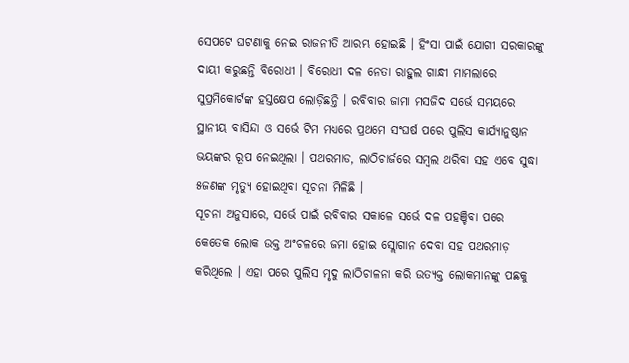ସେପଟେ ଘଟଣାକୁ ନେଇ ରାଜନୀତି ଆରମ୍ଭ ହୋଇଛି । ହିଂସା ପାଇଁ ଯୋଗୀ ସରକାରଙ୍କୁ ଦାୟୀ କରୁଛନ୍ତି ବିରୋଧୀ । ବିରୋଧୀ ଦଳ ନେତା ରାହୁଲ ଗାନ୍ଧୀ ମାମଲାରେ ସୁପ୍ରମିକୋର୍ଟଙ୍କ ହସ୍ତକ୍ଷେପ ଲୋଡ଼ିଛନ୍ତି । ରବିବାର ଜାମା ମସଜିଦ ସର୍ଭେ ସମୟରେ ସ୍ଥାନୀୟ ବାସିନ୍ଦା ଓ ସର୍ଭେ ଟିମ ମଧ୍ୟରେ ପ୍ରଥମେ ସଂଘର୍ଷ ପରେ ପୁଲିସ କାର୍ଯ୍ୟାନୁଷ୍ଠାନ ଭୟଙ୍କର ରୂପ ନେଇଥିଲା । ପଥରମାଡ, ଲାଠିଚାର୍ଜରେ ସମ୍ବଲ ଥରିବା ସହ ଏବେ ସୁଦ୍ଧା ୫ଜଣଙ୍କ ମୃତ୍ୟୁ ହୋଇଥିବା ସୂଚନା ମିଳିଛି ।
ସୂଚନା ଅନୁସାରେ, ସର୍ଭେ ପାଇଁ ରବିବାର ସକାଳେ ସର୍ଭେ ଦଳ ପହଞ୍ଚିବା ପରେ କେତେକ ଲୋକ ଉକ୍ତ ଅଂଚଳରେ ଜମା ହୋଇ ସ୍ଲୋଗାନ ଦେବା ସହ ପଥରମାଡ଼ କରିଥିଲେ । ଏହା ପରେ ପୁଲିସ ମୃଦୁ ଲାଠିଚାଳନା କରି ଉତ୍ୟକ୍ତ ଲୋକମାନଙ୍କୁ ପଛକୁ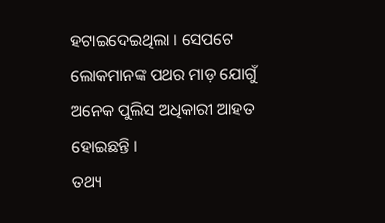ହଟାଇଦେଇଥିଲା । ସେପଟେ ଲୋକମାନଙ୍କ ପଥର ମାଡ଼ ଯୋଗୁଁ ଅନେକ ପୁଲିସ ଅଧିକାରୀ ଆହତ ହୋଇଛନ୍ତି ।
ତଥ୍ୟ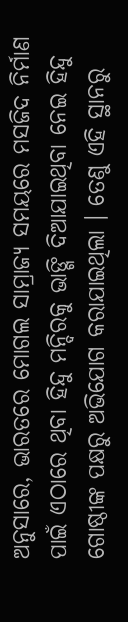ଅନୁସାରେ, ଭାରତରେ ମୋଗଲ ସାମ୍ରାଜ୍ୟ ସମୟରେ ମସଜିଦ ନିର୍ମାଣ ପାଇଁ ଏଠାରେ ଥିବା ହିନ୍ଦୁ ମନ୍ଦିରକୁ ଭାଙ୍ଗି ଦିଆଯାଇଥିବା ନେଇ ହିନ୍ଦୁ ଗୋଷ୍ଠୀଙ୍କ ପକ୍ଷରୁ ଅଭିଯୋଗ କରାଯାଇଥିଲା । ତେଣୁ ଏହି ସ୍ଥାନରୁ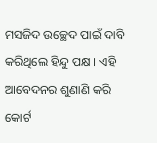ମସଜିଦ ଉଚ୍ଛେଦ ପାଇଁ ଦାବି କରିଥିଲେ ହିନ୍ଦୁ ପକ୍ଷ । ଏହି ଆବେଦନର ଶୁଣାଣି କରି କୋର୍ଟ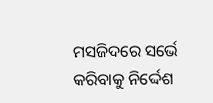ମସଜିଦରେ ସର୍ଭେ କରିବାକୁ ନିର୍ଦ୍ଦେଶ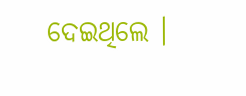ଦେଇଥିଲେ ।